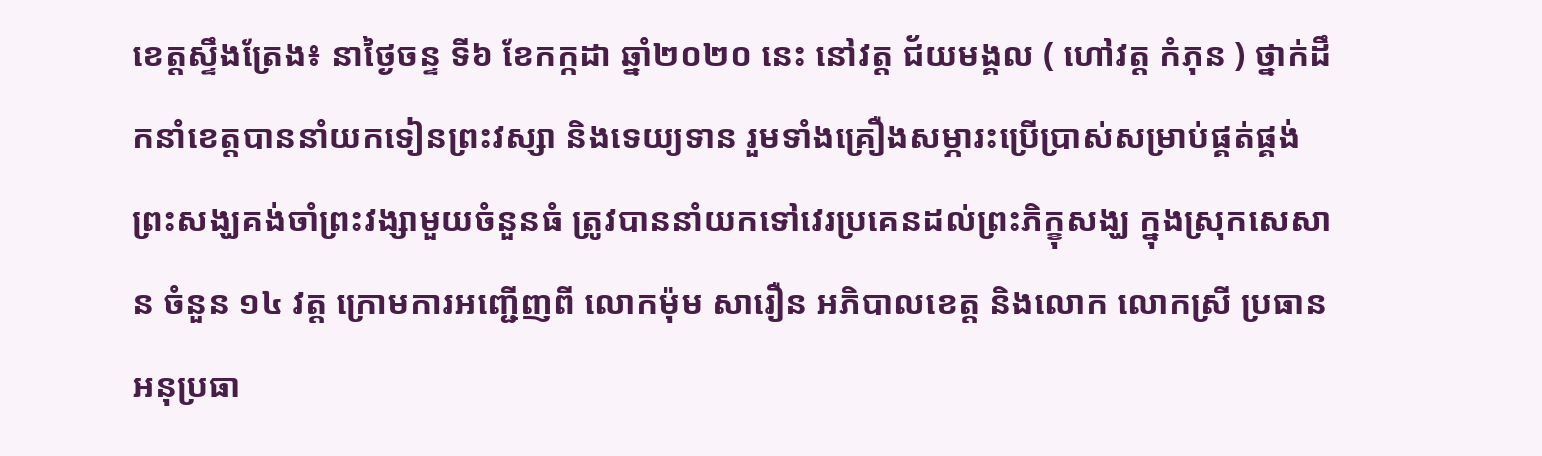ខេត្តស្ទឹងត្រែង៖ នាថ្ងៃចន្ទ ទី៦ ខែកក្កដា ឆ្នាំ២០២០ នេះ នៅវត្ត ជ័យមង្គល ( ហៅវត្ត កំភុន ) ថ្នាក់ដឹកនាំខេត្តបាននាំយកទៀនព្រះវស្សា និងទេយ្យទាន រួមទាំងគ្រឿងសម្ភារះប្រើប្រាស់សម្រាប់ផ្គត់ផ្គង់ ព្រះសង្ឃគង់ចាំព្រះវង្សាមួយចំនួនធំ ត្រូវបាននាំយកទៅវេរប្រគេនដល់ព្រះភិក្ខុសង្ឃ ក្នុងស្រុកសេសាន ចំនួន ១៤ វត្ត ក្រោមការអញ្ជើញពី លោកម៉ុម សារឿន អភិបាលខេត្ត និងលោក លោកស្រី ប្រធាន អនុប្រធា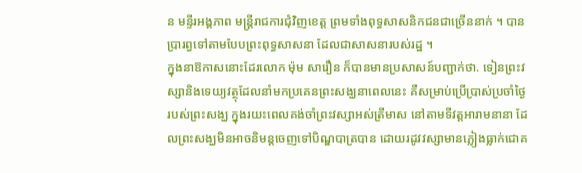ន មន្ទីរអង្គភាព មន្ត្រីរាជការជុំវិញខេត្ត ព្រមទាំងពុទ្ធសាសនិកជនជាច្រើននាក់ ។ បានប្រារព្ធទៅតាមបែបព្រះពុទ្ធសាសនា ដែលជាសាសនារបស់រដ្ឋ ។
ក្នុងនាឱកាសនោះដែរលោក ម៉ុម សារឿន ក៏បានមានប្រសាសន៍បញ្ជាក់ថា. ទៀនព្រះវស្សានិងទេយ្យវត្ថុដែលនាំមកប្រគេនព្រះសង្ឃនាពេលនេះ គឺសម្រាប់ប្រើប្រាស់ប្រចាំថ្ងៃរបស់ព្រះសង្ឃ ក្នុងរយះពេលគង់ចាំព្រះវស្សាអស់ត្រីមាស នៅតាមទីវត្តអារាមនានា ដែលព្រះសង្ឃមិនអាចនិមន្តចេញទៅបិណ្ឌបាត្របាន ដោយរដូវវស្សាមានភ្លៀងធ្លាក់ជោគ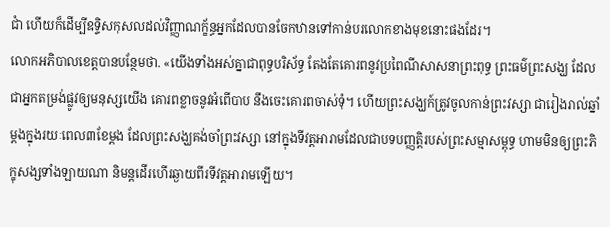ជាំ ហើយក៏ដើម្បីឧទ្ទិសកុសលដល់វិញ្ញាណក្ខ័ន្ធអ្នកដែលបានចែកឋានទៅកាន់បរលោកខាងមុខនោះផងដែរ។
លោកអភិបាលខេត្តបានបន្ថែមថា. «យើងទាំងអស់គ្នាជាពុទ្ធបរិស័ទ្ធ តែងតែគោរពនូវប្រពៃណីសាសនាព្រះពុទ្ធ ព្រះធម៌ព្រះសង្ឃ ដែលជាអ្នកតម្រង់ផ្លូវឲ្យមនុស្សយើង គោរពខ្លាចនូវអំពើបាប នឹងចេះគោរពចាស់ទុំ។ ហើយព្រះសង្ឃក៍ត្រូវចូលកាន់ព្រះវស្សា ជារៀងរាល់ឆ្នាំម្តងក្នុងរយៈពេល៣ខែម្តង ដែលព្រះសង្ឃគង់ចាំព្រះវស្សា នៅក្នុងទីវត្តអារាមដែលជាបទបញ្ញត្តិរបស់ព្រះសម្មាសម្ពុទ្ធ ហាមមិនឲ្យព្រះភិក្ខុសង្សទាំងឡាយណា និមន្តដើរហើរឆ្ងាយពីរទីវត្តអារាមឡើយ។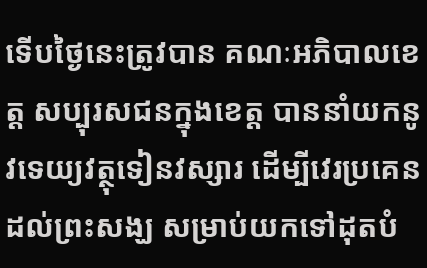ទើបថ្ងៃនេះត្រូវបាន គណៈអភិបាលខេត្ត សប្បុរសជនក្នុងខេត្ត បាននាំយកនូវទេយ្យវត្ថុទៀនវស្សារ ដើម្បីវេរប្រគេនដល់ព្រះសង្ឃ សម្រាប់យកទៅដុតបំ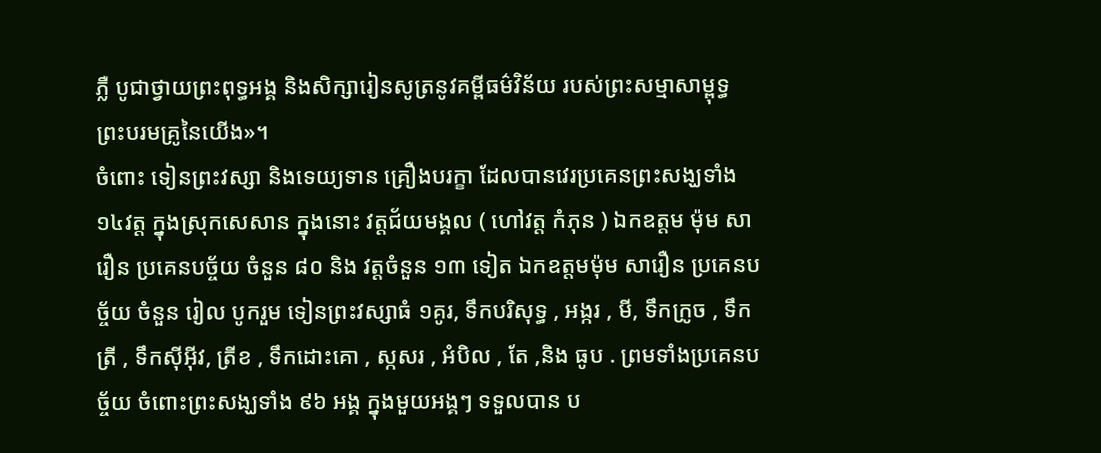ភ្លឺ បូជាថ្វាយព្រះពុទ្ធអង្គ និងសិក្សារៀនសូត្រនូវគម្ពីធម៌វិន័យ របស់ព្រះសម្មាសាម្ពុទ្ធ ព្រះបរមគ្រូនៃយើង»។
ចំពោះ ទៀនព្រះវស្សា និងទេយ្យទាន គ្រឿងបរក្ខា ដែលបានវេរប្រគេនព្រះសង្ឃទាំង ១៤វត្ត ក្នុងស្រុកសេសាន ក្នុងនោះ វត្តជ័យមង្គល ( ហៅវត្ត កំភុន ) ឯកឧត្តម ម៉ុម សារឿន ប្រគេនបច្ច័យ ចំនួន ៨០ និង វត្តចំនួន ១៣ ទៀត ឯកឧត្តមម៉ុម សារឿន ប្រគេនបច្ច័យ ចំនួន រៀល បូករួម ទៀនព្រះវស្សាធំ ១គូរ, ទឹកបរិសុទ្ធ , អង្ករ , មី, ទឹកក្រូច , ទឹកត្រី , ទឹកស៊ីអ៊ីវ, ត្រីខ , ទឹកដោះគោ , ស្កសរ , អំបិល , តែ ,និង ធូប . ព្រមទាំងប្រគេនបច្ច័យ ចំពោះព្រះសង្ឃទាំង ៩៦ អង្គ ក្នុងមួយអង្គៗ ទទួលបាន ប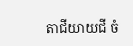តាជីយាយជី ចំ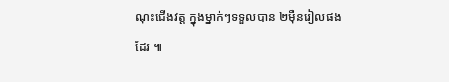ណុះជើងវត្ត ក្នុងម្នាក់ៗទទួលបាន ២មុឺនរៀលផងដែរ ៕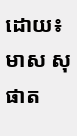ដោយ៖ មាស សុផាត